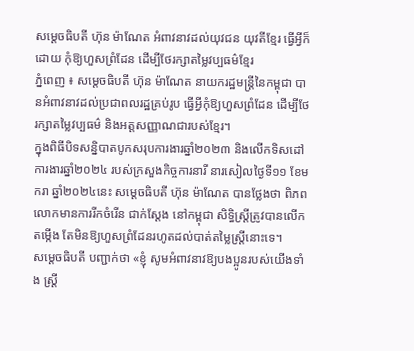សម្ដេចធិបតី ហ៊ុន ម៉ាណែត អំពាវនាវដល់យុវជន យុវតីខ្មែរ ធ្វើអ្វីក៏ដោយ កុំឱ្យហួសព្រំដែន ដើម្បីថែរក្សាតម្លៃវប្បធម៌ខ្មែរ
ភ្នំពេញ ៖ សម្ដេចធិបតី ហ៊ុន ម៉ាណែត នាយករដ្ឋមន្ដ្រីនៃកម្ពុជា បានអំពាវនាវដល់ប្រជាពលរដ្ឋគ្រប់រូប ធ្វើអ្វីកុំឱ្យហួសព្រំដែន ដើម្បីថែរក្សាតម្លៃវប្បធម៌ និងអត្តសញ្ញាណជារបស់ខ្មែរ។
ក្នុងពិធីបិទសន្និបាតបូកសរុបការងារឆ្នាំ២០២៣ និងលើកទិសដៅការងារឆ្នាំ២០២៤ របស់ក្រសួងកិច្ចការនារី នារសៀលថ្ងៃទី១១ ខែមករា ឆ្នាំ២០២៤នេះ សម្ដេចធិបតី ហ៊ុន ម៉ាណែត បានថ្លែងថា ពិភពលោកមានការរីកចំរើន ជាក់ស្តែង នៅកម្ពុជា សិទ្ធិស្រ្តីត្រូវបានលើកតម្កើង តែមិនឱ្យហួសព្រំដែនរហូតដល់បាត់តម្លៃស្រ្តីនោះទេ។
សម្ដេចធិបតី បញ្ជាក់ថា «ខ្ញុំ សូមអំពាវនាវឱ្យបងប្អូនរបស់យើងទាំង ស្ដ្រី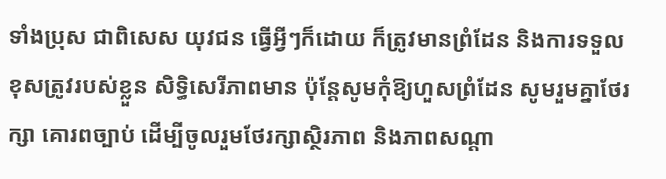ទាំងប្រុស ជាពិសេស យុវជន ធ្វើអ្វីៗក៏ដោយ ក៏ត្រូវមានព្រំដែន និងការទទួលខុសត្រូវរបស់ខ្លួន សិទ្ធិសេរីភាពមាន ប៉ុន្ដែសូមកុំឱ្យហួសព្រំដែន សូមរួមគ្នាថែរក្សា គោរពច្បាប់ ដើម្បីចូលរួមថែរក្សាស្ថិរភាព និងភាពសណ្ដា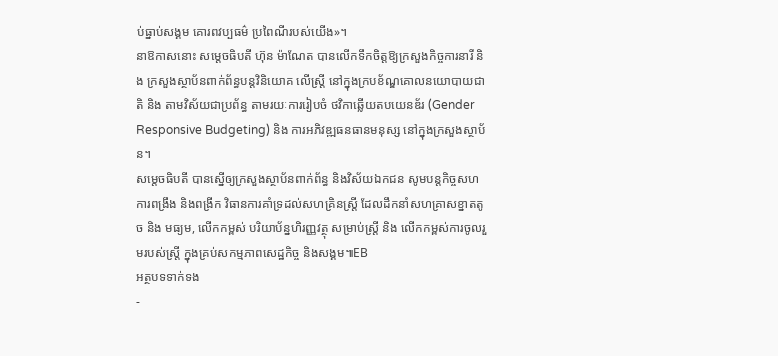ប់ធ្នាប់សង្គម គោរពវប្បធម៌ ប្រពៃណីរបស់យើង»។
នាឱកាសនោះ សម្តេចធិបតី ហ៊ុន ម៉ាណែត បានលើកទឹកចិត្តឱ្យក្រសួងកិច្ចការនារី និង ក្រសួងស្ថាប័នពាក់ព័ន្ធបន្តវិនិយោគ លើស្រ្តី នៅក្នុងក្របខ័ណ្ឌគោលនយោបាយជាតិ និង តាមវិស័យជាប្រព័ន្ធ តាមរយៈការរៀបចំ ថវិកាឆ្លើយតបយេនឌ័រ (Gender Responsive Budgeting) និង ការអភិវឌ្ឍធនធានមនុស្ស នៅក្នុងក្រសួងស្ថាប័ន។
សម្តេចធិបតី បានស្នើឲ្យក្រសួងស្ថាប័នពាក់ព័ន្ធ និងវិស័យឯកជន សូមបន្តកិច្ចសហការពង្រឹង និងពង្រីក វិធានការគាំទ្រដល់សហគ្រិនស្ត្រី ដែលដឹកនាំសហគ្រាសខ្នាតតូច និង មធ្យម, លើកកម្ពស់ បរិយាប័ន្នហិរញ្ញវត្ថុ សម្រាប់ស្ត្រី និង លើកកម្ពស់ការចូលរួមរបស់ស្ត្រី ក្នុងគ្រប់សកម្មភាពសេដ្ឋកិច្ច និងសង្គម៕EB
អត្ថបទទាក់ទង
-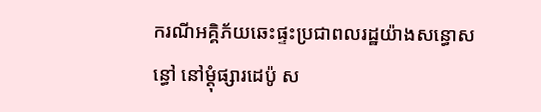ករណីអគ្គិភ័យឆេះផ្ទះប្រជាពលរដ្ឋយ៉ាងសន្ធោសន្ធៅ នៅម្ដុំផ្សារដេប៉ូ ស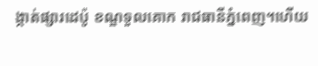ង្កាត់ផ្សារដេប៉ូ ខណ្ឌទួលគោក រាជធានីភ្នំពេញ។ហើយ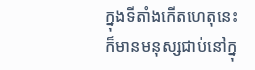ក្នុងទីតាំងកើតហេតុនេះ ក៏មានមនុស្សជាប់នៅក្នុ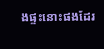ងផ្ទះនោះផងដែរ